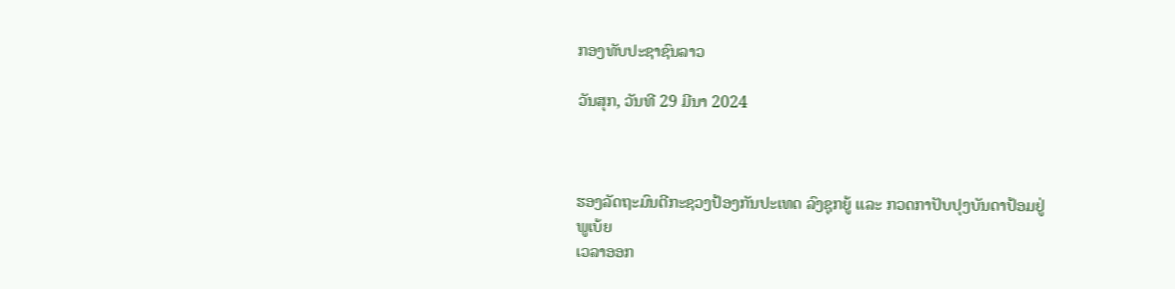ກອງທັບປະຊາຊົນລາວ

ວັນສຸກ, ວັນທີ 29 ມີນາ 2024



ຮອງລັດຖະມົນຕີກະຊວງປ້ອງກັນປະເທດ ລົງຊຸກຍູ້ ແລະ ກວດກາປັບປຸງບັນດາປ້ອມຢູ່ພູເບ້ຍ
ເວລາອອກ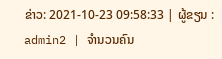ຂ່າວ: 2021-10-23 09:58:33 | ຜູ້ຂຽນ : admin2 | ຈຳນວນຄົນ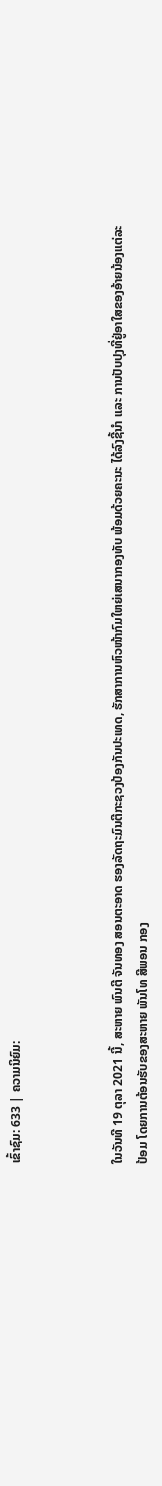ເຂົ້າຊົມ: 633 | ຄວາມນິຍົມ:



ໃນວັນທີ 19 ຕຸລາ 2021 ນີ້, ສະຫາຍ ພົນຕີ ຈັນທອງ ສອນຕະອາດ ຮອງລັດຖະມົນຕີກະຊວງປ້ອງກັນປະເທດ, ຮັກສາການຫົວໜ້າກົມໃຫຍ່ເສນາກອງທັບ ພ້ອມດ້ວຍຄະນະ ໄດ້ລົງຊີ້ນໍາ ແລະ ການປັບປຸງທີ່ຢູ່ອາໃສຂອງອ້າຍນ້ອງແຕ່ລະປ້ອມ ໂດຍການຕ້ອນຮັບຂອງສະຫາຍ ພັນໂທ ສີພອນ ກອງ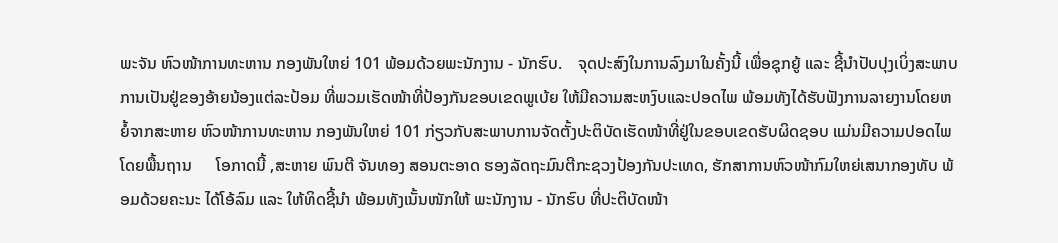ພະຈັນ ຫົວໜ້າການທະຫານ ກອງພັນໃຫຍ່ 101 ພ້ອມດ້ວຍພະນັກງານ - ນັກຮົບ.    ຈຸດປະສົງໃນການລົງມາໃນຄັ້ງນີ້ ເພື່ອຊຸກຍູ້ ແລະ ຊີ້ນໍາປັບປຸງເບິ່ງສະພາບການເປັນຢູ່ຂອງອ້າຍນ້ອງແຕ່ລະປ້ອມ ທີ່ພວມເຮັດໜ້າທີ່ປ້ອງກັນຂອບເຂດພູເບ້ຍ ໃຫ້ມີຄວາມສະຫງົບແລະປອດໄພ ພ້ອມທັງໄດ້ຮັບຟັງການລາຍງານໂດຍຫຍໍ້ຈາກສະຫາຍ ຫົວໜ້າການທະຫານ ກອງພັນໃຫຍ່ 101 ກ່ຽວກັບສະພາບການຈັດຕັ້ງປະຕິບັດເຮັດໜ້າທີ່ຢູ່ໃນຂອບເຂດຮັບຜິດຊອບ ແມ່ນມີຄວາມປອດໄພໂດຍພື້ນຖານ      ໂອກາດນີ້ ,ສະຫາຍ ພົນຕີ ຈັນທອງ ສອນຕະອາດ ຮອງລັດຖະມົນຕີກະຊວງປ້ອງກັນປະເທດ, ຮັກສາການຫົວໜ້າກົມໃຫຍ່ເສນາກອງທັບ ພ້ອມດ້ວຍຄະນະ ໄດ້ໂອ້ລົມ ແລະ ໃຫ້ທິດຊີ້ນໍາ ພ້ອມທັງເນັ້ນໜັກໃຫ້ ພະນັກງານ - ນັກຮົບ ທີ່ປະຕິບັດໜ້າ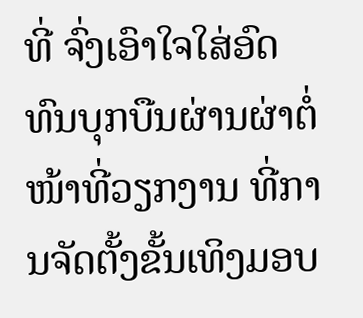ທີ່ ຈົ່ງເອົາໃຈໃສ່ອົດທົນບຸກບືນຜ່ານຜ່າຕໍ່ໜ້າທີ່ວຽກງານ ທີ່ການຈັດຕັ້ງຂັ້ນເທິງມອບ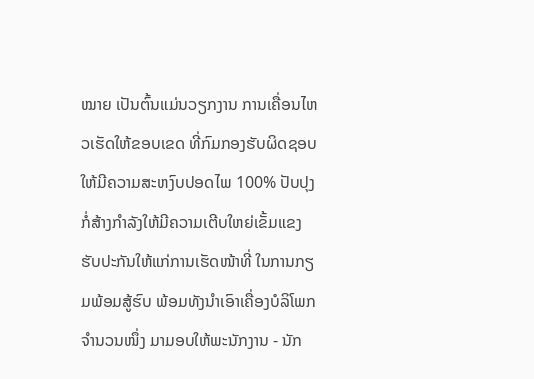ໝາຍ ເປັນຕົ້ນແມ່ນວຽກງານ ການເຄື່ອນໄຫວເຮັດໃຫ້ຂອບເຂດ ທີ່ກົມກອງຮັບຜິດຊອບ ໃຫ້ມີຄວາມສະຫງົບປອດໄພ 100% ປັບປຸງກໍ່ສ້າງກໍາລັງໃຫ້ມີຄວາມເຕີບໃຫຍ່ເຂັ້ມແຂງ ຮັບປະກັນໃຫ້ແກ່ການເຮັດໜ້າທີ່ ໃນການກຽມພ້ອມສູ້ຮົບ ພ້ອມທັງນໍາເອົາເຄື່ອງບໍລິໂພກຈໍານວນໜຶ່ງ ມາມອບໃຫ້ພະນັກງານ - ນັກ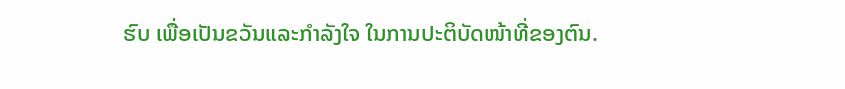ຮົບ ເພື່ອເປັນຂວັນແລະກໍາລັງໃຈ ໃນການປະຕິບັດໜ້າທີ່ຂອງຕົນ.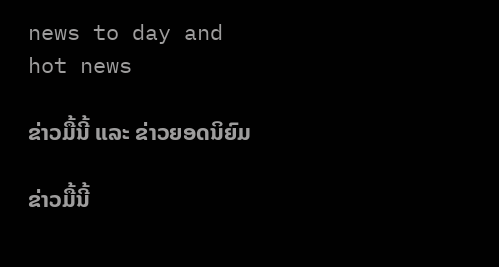news to day and hot news

ຂ່າວມື້ນີ້ ແລະ ຂ່າວຍອດນິຍົມ

ຂ່າວມື້ນີ້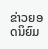ຂ່າວຍອດນິຍົມ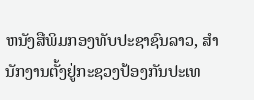ຫນັງສືພິມກອງທັບປະຊາຊົນລາວ, ສຳນັກງານຕັ້ງຢູ່ກະຊວງປ້ອງກັນປະເທ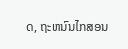ດ, ຖະຫນົນໄກສອນ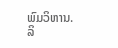ພົມວິຫານ.
ລິ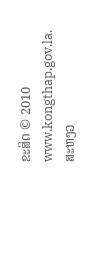ຂະສິດ © 2010 www.kongthap.gov.la. ສະຫງວ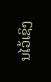ນໄວ້ເຊິງ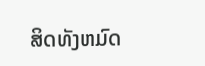ສິດທັງຫມົດ